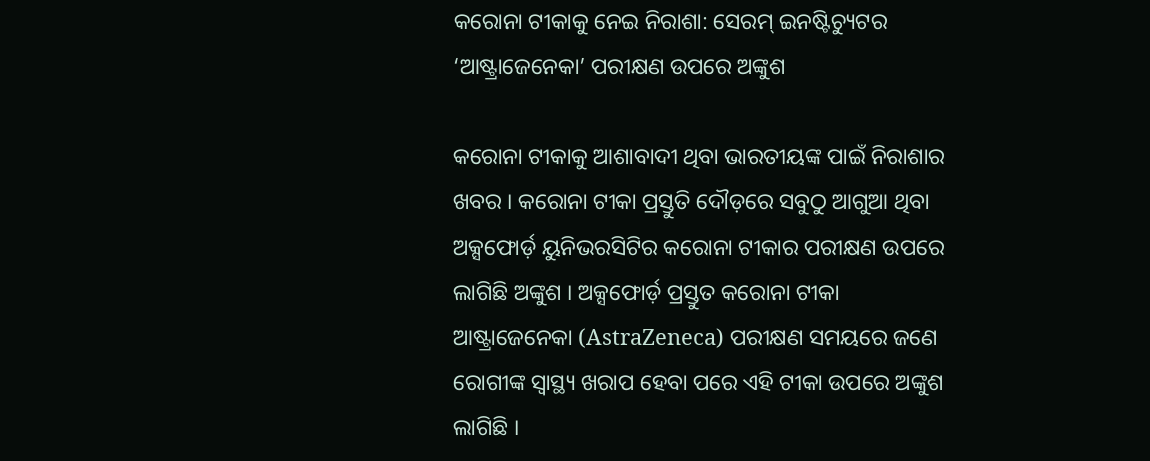କରୋନା ଟୀକାକୁ ନେଇ ନିରାଶା: ସେରମ୍ ଇନଷ୍ଟିଚ୍ୟୁଟର ‘ଆଷ୍ଟ୍ରାଜେନେକା’ ପରୀକ୍ଷଣ ଉପରେ ଅଙ୍କୁଶ

କରୋନା ଟୀକାକୁ ଆଶାବାଦୀ ଥିବା ଭାରତୀୟଙ୍କ ପାଇଁ ନିରାଶାର ଖବର । କରୋନା ଟୀକା ପ୍ରସ୍ତୁତି ଦୌଡ଼ରେ ସବୁଠୁ ଆଗୁଆ ଥିବା ଅକ୍ସଫୋର୍ଡ଼ ୟୁନିଭରସିଟିର କରୋନା ଟୀକାର ପରୀକ୍ଷଣ ଉପରେ ଲାଗିଛି ଅଙ୍କୁଶ । ଅକ୍ସଫୋର୍ଡ଼ ପ୍ରସ୍ତୁତ କରୋନା ଟୀକା ଆଷ୍ଟ୍ରାଜେନେକା (AstraZeneca) ପରୀକ୍ଷଣ ସମୟରେ ଜଣେ ରୋଗୀଙ୍କ ସ୍ବାସ୍ଥ୍ୟ ଖରାପ ହେବା ପରେ ଏହି ଟୀକା ଉପରେ ଅଙ୍କୁଶ ଲାଗିଛି ।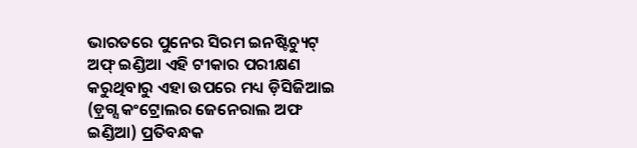ଭାରତରେ ପୁନେର ସିରମ ଇନଷ୍ଟିଚ୍ୟୁଟ୍ ଅଫ୍ ଇଣ୍ଡିଆ ଏହି ଟୀକାର ପରୀକ୍ଷଣ କରୁଥିବାରୁ ଏହା ଉପରେ ମଧ୍ୟ ଡ଼ିସିଜିଆଇ (ଡ଼୍ରଗ୍ସ କଂଟ୍ରୋଲର ଜେନେରାଲ ଅଫ ଇଣ୍ଡିଆ) ପ୍ରତିବନ୍ଧକ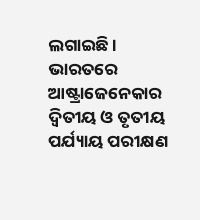ଲଗାଇଛି । ଭାରତରେ ଆଷ୍ଟ୍ରାଜେନେକାର ଦ୍ବିତୀୟ ଓ ତୃତୀୟ ପର୍ଯ୍ୟାୟ ପରୀକ୍ଷଣ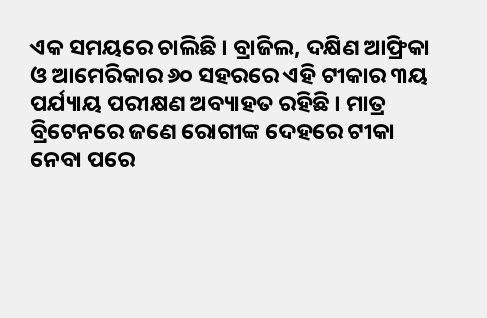ଏକ ସମୟରେ ଚାଲିଛି । ବ୍ରାଜିଲ, ଦକ୍ଷିଣ ଆଫ୍ରିକା ଓ ଆମେରିକାର ୬୦ ସହରରେ ଏହି ଟୀକାର ୩ୟ ପର୍ଯ୍ୟାୟ ପରୀକ୍ଷଣ ଅବ୍ୟାହତ ରହିଛି । ମାତ୍ର ବ୍ରିଟେନରେ ଜଣେ ରୋଗୀଙ୍କ ଦେହରେ ଟୀକା ନେବା ପରେ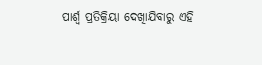ପାର୍ଶ୍ବ ପ୍ରତିକ୍ରିୟା ଦେଖାିଯିବାରୁ ଏହି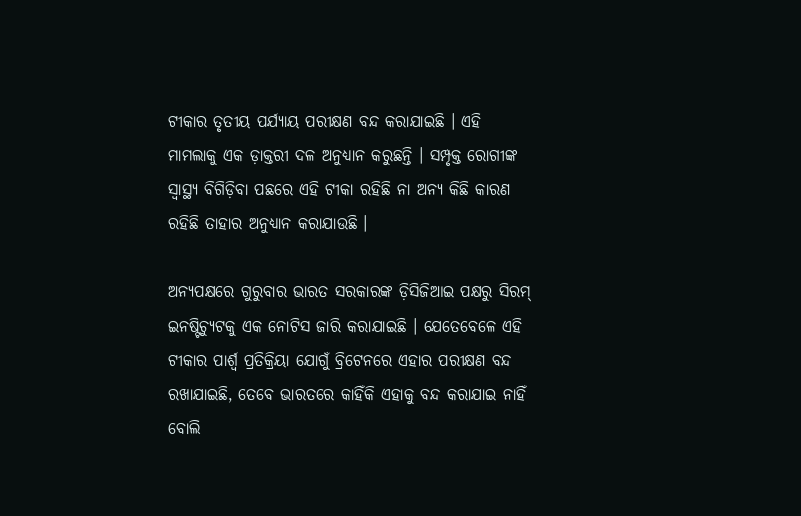ଟୀକାର ତୃତୀୟ ପର୍ଯ୍ୟାୟ ପରୀକ୍ଷଣ ବନ୍ଦ କରାଯାଇଛି । ଏହି ମାମଲାକୁ ଏକ ଡ଼ାକ୍ତରୀ ଦଳ ଅନୁଧ୍ୟାନ କରୁଛନ୍ତି । ସମ୍ପୃକ୍ତ ରୋଗୀଙ୍କ ସ୍ବାସ୍ଥ୍ୟ ବିଗିଡ଼ିବା ପଛରେ ଏହି ଟୀକା ରହିଛି ନା ଅନ୍ୟ କିଛି କାରଣ ରହିଛି ତାହାର ଅନୁଧ୍ୟାନ କରାଯାଉଛି ।

ଅନ୍ୟପକ୍ଷରେ ଗୁରୁବାର ଭାରତ ସରକାରଙ୍କ ଡ଼ିସିଜିଆଇ ପକ୍ଷରୁ ସିରମ୍ ଇନଷ୍ଟିଚ୍ୟୁଟକୁ ଏକ ନୋଟିସ ଜାରି କରାଯାଇଛି । ଯେତେବେଳେ ଏହି ଟୀକାର ପାର୍ଶ୍ବ ପ୍ରତିକ୍ରିୟା ଯୋଗୁଁ ବ୍ରିଟେନରେ ଏହାର ପରୀକ୍ଷଣ ବନ୍ଦ ରଖାଯାଇଛି, ତେବେ ଭାରତରେ କାହିଁକି ଏହାକୁ ବନ୍ଦ କରାଯାଇ ନାହିଁ ବୋଲି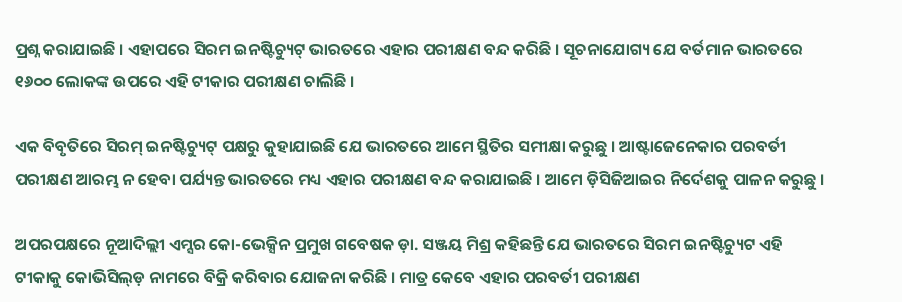ପ୍ରଶ୍ନ କରାଯାଇଛି । ଏହାପରେ ସିରମ ଇନଷ୍ଟିଚ୍ୟୁଟ୍ ଭାରତରେ ଏହାର ପରୀକ୍ଷଣ ବନ୍ଦ କରିଛି । ସୂଚନାଯୋଗ୍ୟ ଯେ ବର୍ତମାନ ଭାରତରେ ୧୬୦୦ ଲୋକଙ୍କ ଉପରେ ଏହି ଟୀକାର ପରୀକ୍ଷଣ ଚାଲିଛି ।

ଏକ ବିବୃତିରେ ସିରମ୍ ଇନଷ୍ଟିଚ୍ୟୁଟ୍ ପକ୍ଷରୁ କୁହାଯାଇଛି ଯେ ଭାରତରେ ଆମେ ସ୍ଥିତିର ସମୀକ୍ଷା କରୁଛୁ । ଆଷ୍ଟାଜେନେକାର ପରବର୍ତୀ ପରୀକ୍ଷଣ ଆରମ୍ଭ ନ ହେବା ପର୍ଯ୍ୟନ୍ତ ଭାରତରେ ମଧ୍ୟ ଏହାର ପରୀକ୍ଷଣ ବନ୍ଦ କରାଯାଇଛି । ଆମେ ଡ଼ିସିଜିଆଇର ନିର୍ଦେଶକୁ ପାଳନ କରୁଛୁ ।

ଅପରପକ୍ଷରେ ନୂଆଦିଲ୍ଲୀ ଏମ୍ସର କୋ-ଭେକ୍ସିନ ପ୍ରମୁଖ ଗବେଷକ ଡ଼ା. ସଞ୍ଜୟ ମିଶ୍ର କହିଛନ୍ତି ଯେ ଭାରତରେ ସିରମ ଇନଷ୍ଟିଚ୍ୟୁଟ ଏହି ଟୀକାକୁ କୋଭିସିଲ୍ଡ଼ ନାମରେ ବିକ୍ରି କରିବାର ଯୋଜନା କରିଛି । ମାତ୍ର କେବେ ଏହାର ପରବର୍ତୀ ପରୀକ୍ଷଣ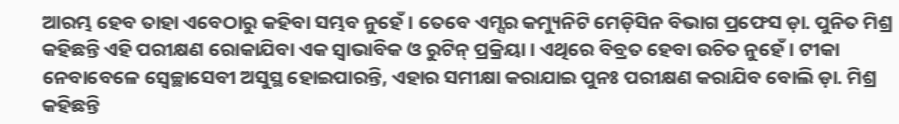ଆରମ୍ଭ ହେବ ତାହା ଏବେଠାରୁ କହିବା ସମ୍ଭବ ନୁହେଁ । ତେବେ ଏମ୍ସର କମ୍ୟୁନିଟି ମେଡ଼ିସିନ ବିଭାଗ ପ୍ରଫେସ ଡ଼ା. ପୁନିତ ମିଶ୍ର କହିଛନ୍ତି ଏହି ପରୀକ୍ଷଣ ରୋକାଯିବା ଏକ ସ୍ବାଭାବିକ ଓ ରୁଟିନ୍ ପ୍ରକ୍ରିୟା । ଏଥିରେ ବିବ୍ରତ ହେବା ଉଚିତ ନୁହେଁ । ଟୀକା ନେବାବେଳେ ସ୍ବେଚ୍ଛାସେବୀ ଅସୁସ୍ଥ ହୋଇପାରନ୍ତି, ଏହାର ସମୀକ୍ଷା କରାଯାଇ ପୁନଃ ପରୀକ୍ଷଣ କରାଯିବ ବୋଲି ଡ଼ା. ମିଶ୍ର କହିଛନ୍ତି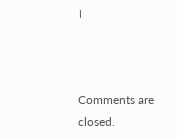।



Comments are closed.